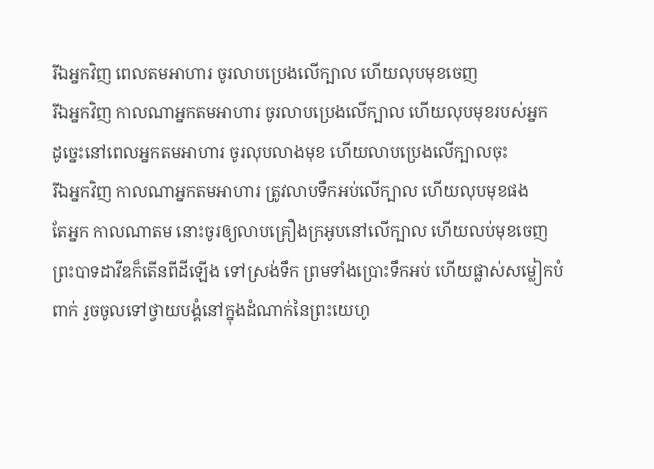រីឯអ្នកវិញ ពេលតមអាហារ ចូរលាបប្រេងលើក្បាល ហើយលុបមុខចេញ
រីឯអ្នកវិញ កាលណាអ្នកតមអាហារ ចូរលាបប្រេងលើក្បាល ហើយលុបមុខរបស់អ្នក
ដូច្នេះនៅពេលអ្នកតមអាហារ ចូរលុបលាងមុខ ហើយលាបប្រេងលើក្បាលចុះ
រីឯអ្នកវិញ កាលណាអ្នកតមអាហារ ត្រូវលាបទឹកអប់លើក្បាល ហើយលុបមុខផង
តែអ្នក កាលណាតម នោះចូរឲ្យលាបគ្រឿងក្រអូបនៅលើក្បាល ហើយលប់មុខចេញ
ព្រះបាទដាវីឌក៏តើនពីដីឡើង ទៅស្រង់ទឹក ព្រមទាំងប្រោះទឹកអប់ ហើយផ្លាស់សម្លៀកបំពាក់ រួចចូលទៅថ្វាយបង្គំនៅក្នុងដំណាក់នៃព្រះយេហូ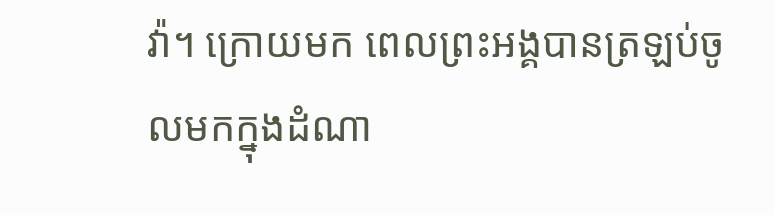វ៉ា។ ក្រោយមក ពេលព្រះអង្គបានត្រឡប់ចូលមកក្នុងដំណា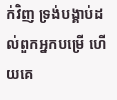ក់វិញ ទ្រង់បង្គាប់ដល់ពួកអ្នកបម្រើ ហើយគេ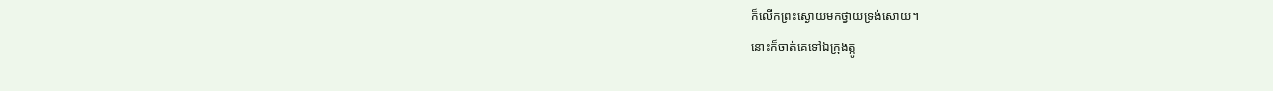ក៏លើកព្រះស្ងោយមកថ្វាយទ្រង់សោយ។
នោះក៏ចាត់គេទៅឯក្រុងត្កូ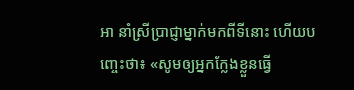អា នាំស្រីប្រាជ្ញាម្នាក់មកពីទីនោះ ហើយបញ្ចេះថា៖ «សូមឲ្យអ្នកក្លែងខ្លួនធ្វើ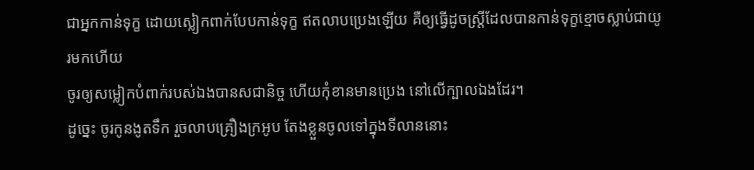ជាអ្នកកាន់ទុក្ខ ដោយស្លៀកពាក់បែបកាន់ទុក្ខ ឥតលាបប្រេងឡើយ គឺឲ្យធ្វើដូចស្ត្រីដែលបានកាន់ទុក្ខខ្មោចស្លាប់ជាយូរមកហើយ
ចូរឲ្យសម្លៀកបំពាក់របស់ឯងបានសជានិច្ច ហើយកុំខានមានប្រេង នៅលើក្បាលឯងដែរ។
ដូច្នេះ ចូរកូនងូតទឹក រួចលាបគ្រឿងក្រអូប តែងខ្លួនចូលទៅក្នុងទីលាននោះ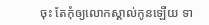ចុះ តែកុំឲ្យលោកស្គាល់កូនឡើយ ទា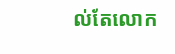ល់តែលោក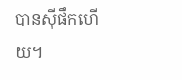បានស៊ីផឹកហើយ។